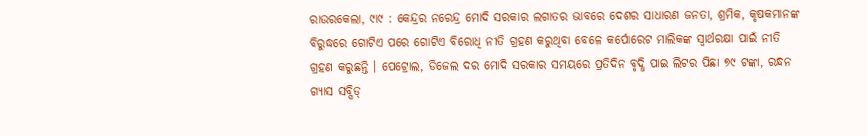ରାଉରକେଲା, ୯ା୯ : କେନ୍ଦ୍ରର ନରେନ୍ଦ୍ର ମୋଦି ସରକାର ଲଗାତର ଭାବରେ ଦେଶର ସାଧାରଣ ଜନତା, ଶ୍ରମିକ, କୃଷକମାନଙ୍କ ବିରୁଦ୍ଧରେ ଗୋଟିଏ ପରେ ଗୋଟିଏ ବିରୋଧି ନୀତି ଗ୍ରହଣ କରୁଥିବା ବେଳେ କର୍ପୋରେଟ ମାଲିକଙ୍କ ସ୍ୱାର୍ଥରକ୍ଷା ପାଇଁ ନୀତି ଗ୍ରହଣ କରୁଛନ୍ତି । ପେଟ୍ରୋଲ, ଡିଜେଲ ଦର ମୋଦି ସରକାର ସମୟରେ ପ୍ରତିଦିନ ବୃଦ୍ଧି ପାଇ ଲିଟର ପିଛା ୭୯ ଟଙ୍କା, ରନ୍ଧନ ଗ୍ୟାସ ସବ୍ସିଡ୍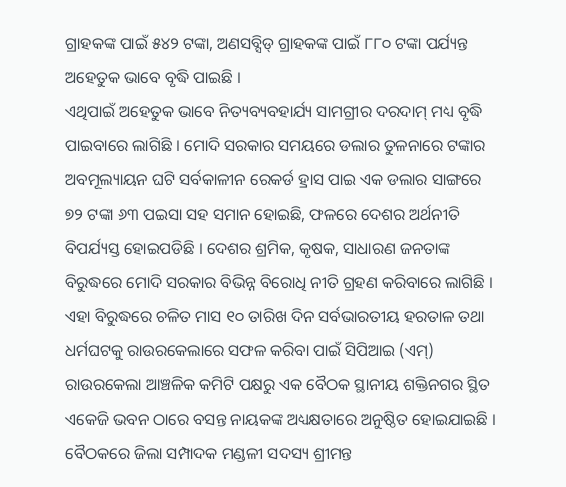ଗ୍ରାହକଙ୍କ ପାଇଁ ୫୪୨ ଟଙ୍କା, ଅଣସବ୍ସିଡ୍ ଗ୍ରାହକଙ୍କ ପାଇଁ ୮୮୦ ଟଙ୍କା ପର୍ଯ୍ୟନ୍ତ ଅହେତୁକ ଭାବେ ବୃଦ୍ଧି ପାଇଛି ।
ଏଥିପାଇଁ ଅହେତୁକ ଭାବେ ନିତ୍ୟବ୍ୟବହାର୍ଯ୍ୟ ସାମଗ୍ରୀର ଦରଦାମ୍ ମଧ୍ୟ ବୃଦ୍ଧି ପାଇବାରେ ଲାଗିଛି । ମୋଦି ସରକାର ସମୟରେ ଡଲାର ତୁଳନାରେ ଟଙ୍କାର ଅବମୂଲ୍ୟାୟନ ଘଟି ସର୍ବକାଳୀନ ରେକର୍ଡ ହ୍ରାସ ପାଇ ଏକ ଡଲାର ସାଙ୍ଗରେ ୭୨ ଟଙ୍କା ୬୩ ପଇସା ସହ ସମାନ ହୋଇଛି, ଫଳରେ ଦେଶର ଅର୍ଥନୀତି ବିପର୍ଯ୍ୟସ୍ତ ହୋଇପଡିଛି । ଦେଶର ଶ୍ରମିକ, କୃଷକ, ସାଧାରଣ ଜନତାଙ୍କ ବିରୁଦ୍ଧରେ ମୋଦି ସରକାର ବିଭିନ୍ନ ବିରୋଧି ନୀତି ଗ୍ରହଣ କରିବାରେ ଲାଗିଛି । ଏହା ବିରୁଦ୍ଧରେ ଚଳିତ ମାସ ୧୦ ତାରିଖ ଦିନ ସର୍ବଭାରତୀୟ ହରତାଳ ତଥା ଧର୍ମଘଟକୁ ରାଉରକେଲାରେ ସଫଳ କରିବା ପାଇଁ ସିପିଆଇ (ଏମ୍) ରାଉରକେଲା ଆଞ୍ଚଳିକ କମିଟି ପକ୍ଷରୁ ଏକ ବୈଠକ ସ୍ଥାନୀୟ ଶକ୍ତିନଗର ସ୍ଥିତ ଏକେଜି ଭବନ ଠାରେ ବସନ୍ତ ନାୟକଙ୍କ ଅଧ୍ୟକ୍ଷତାରେ ଅନୁଷ୍ଠିତ ହୋଇଯାଇଛି ।
ବୈଠକରେ ଜିଲା ସମ୍ପାଦକ ମଣ୍ଡଳୀ ସଦସ୍ୟ ଶ୍ରୀମନ୍ତ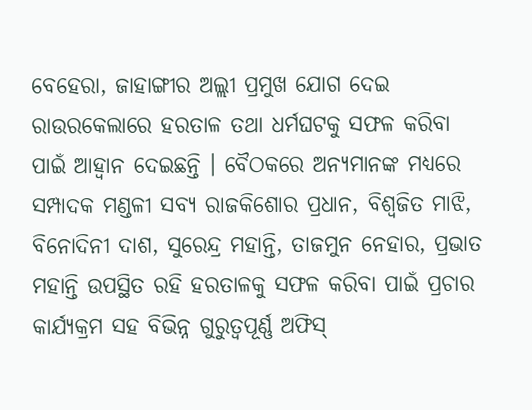ବେହେରା, ଜାହାଙ୍ଗୀର ଅଲ୍ଲୀ ପ୍ରମୁଖ ଯୋଗ ଦେଇ ରାଉରକେଲାରେ ହରତାଳ ତଥା ଧର୍ମଘଟକୁ ସଫଳ କରିବା ପାଇଁ ଆହ୍ୱାନ ଦେଇଛନ୍ତି । ବୈଠକରେ ଅନ୍ୟମାନଙ୍କ ମଧ୍ୟରେ ସମ୍ପାଦକ ମଣ୍ଡଳୀ ସବ୍ୟ ରାଜକିଶୋର ପ୍ରଧାନ, ବିଶ୍ୱଜିତ ମାଝି, ବିନୋଦିନୀ ଦାଶ, ସୁରେନ୍ଦ୍ର ମହାନ୍ତି, ତାଜମୁନ ନେହାର, ପ୍ରଭାତ ମହାନ୍ତି ଉପସ୍ଥିତ ରହି ହରତାଳକୁ ସଫଳ କରିବା ପାଇଁ ପ୍ରଚାର କାର୍ଯ୍ୟକ୍ରମ ସହ ବିଭିନ୍ନ ଗୁରୁତ୍ୱପୂର୍ଣ୍ଣ ଅଫିସ୍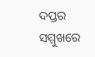ଦପ୍ତର ସମ୍ମୁଖରେ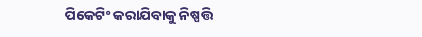ପିକେଟିଂ କରାଯିବାକୁ ନିଷ୍ପତ୍ତି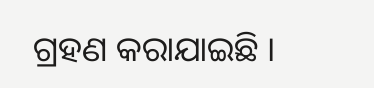ଗ୍ରହଣ କରାଯାଇଛି ।